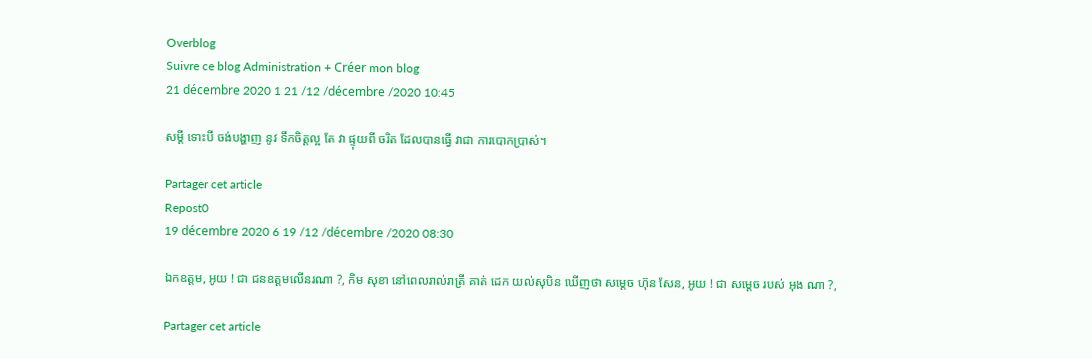Overblog
Suivre ce blog Administration + Créer mon blog
21 décembre 2020 1 21 /12 /décembre /2020 10:45

សម្តី ទោះបី ចង់បង្ហាញ នូវ ទឹកចិត្តល្អ តែ វា ផ្ទុយពី ចរិត ដែលបានធ្វើ វាជា ការបោកប្រាស់។

Partager cet article
Repost0
19 décembre 2020 6 19 /12 /décembre /2020 08:30

ឯកឧត្តម, អូយ ! ជា ជនឧត្តមលើនរណា ?, កិម សុខា នៅពេលរាល់រាត្រី គាត់ ដេក យល់សុបិន ឃើញថា សម្តេច ហ៊ុន សែន, អូយ ! ជា សម្តេច របស់ អុង ណា ?,

Partager cet article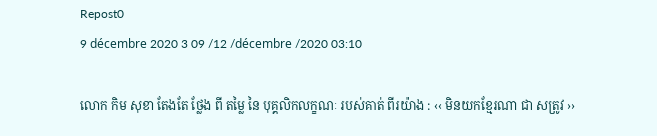Repost0
9 décembre 2020 3 09 /12 /décembre /2020 03:10

លោក កិម សុខា តែងតែ ថ្លែង ពី តម្លៃ នៃ បុគ្គលិកលក្ខណៈ របស់គាត់ ពីរយ៉ាង : ‹‹ មិនយកខ្មែរណា ជា សត្រូវ ››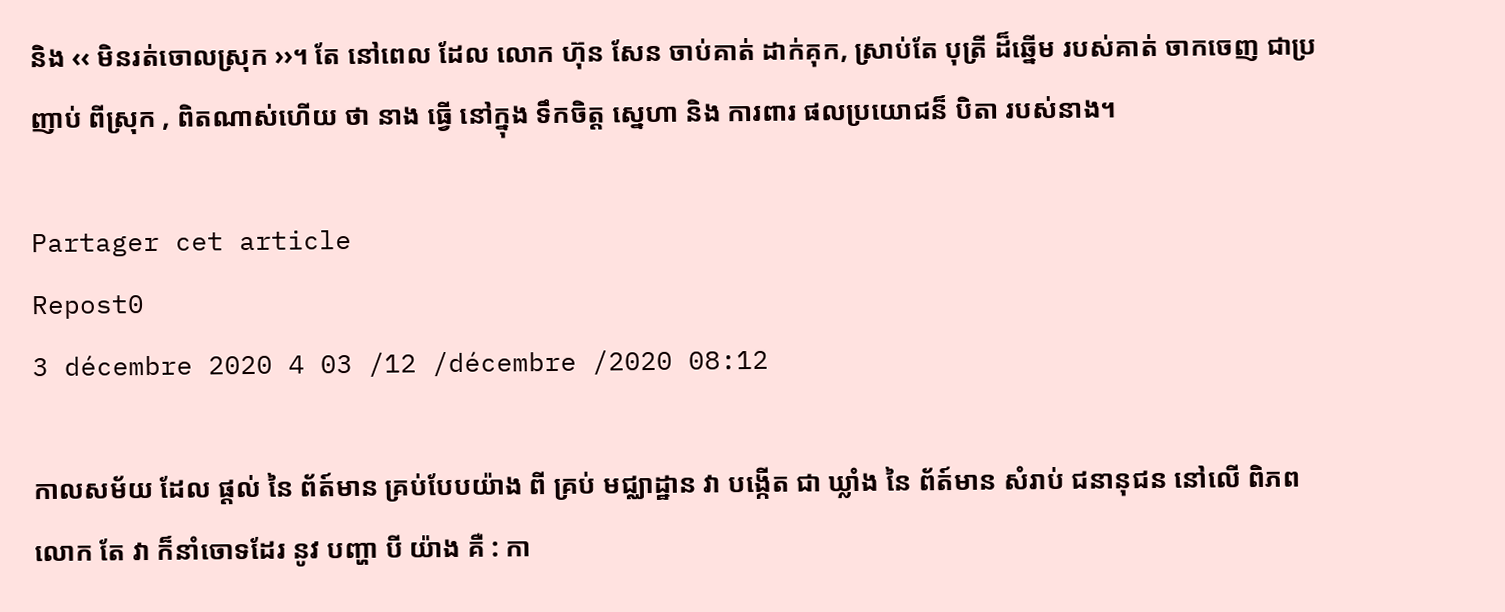និង ‹‹ មិនរត់ចោលស្រុក ››។ តែ នៅពេល ដែល លោក ហ៊ុន សែន ចាប់គាត់ ដាក់គុក, ស្រាប់តែ បុត្រី ដ៏ឆ្នើម របស់គាត់ ចាកចេញ ជាប្រញាប់ ពីស្រុក , ពិតណាស់ហើយ ថា នាង ធ្វើ នៅក្នុង ទឹកចិត្ត ស្នេហា និង ការពារ ផលប្រយោជន៏ បិតា របស់នាង។

Partager cet article
Repost0
3 décembre 2020 4 03 /12 /décembre /2020 08:12

កាលសម័យ ដែល ផ្តល់ នៃ ព័ត៍មាន គ្រប់បែបយ៉ាង ពី គ្រប់ មជ្ឈាដ្ឋាន វា បង្កើត ជា ឃ្លាំង នៃ ព័ត៍មាន សំរាប់ ជនានុជន នៅលើ ពិភពលោក តែ វា ក៏នាំចោទដែរ នូវ បញ្ហា បី យ៉ាង គឺ : កា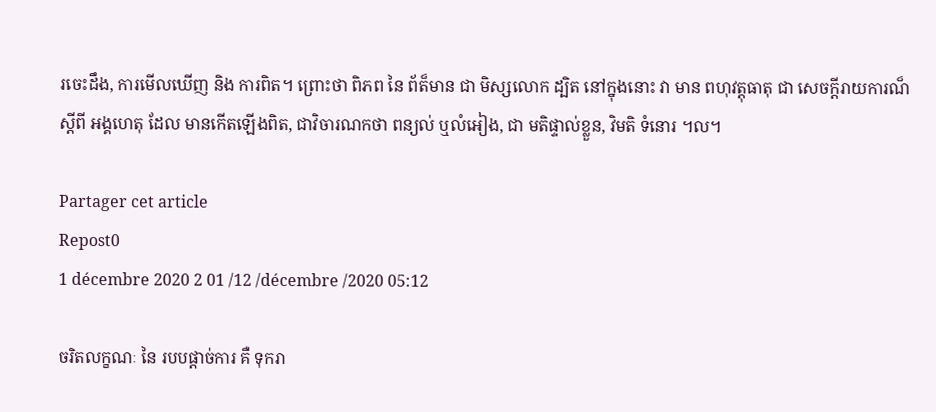រចេះដឹង, ការមើលឃើញ និង ការពិត។ ព្រោះថា ពិភព នៃ ព័ត៏មាន ជា មិស្សលោក ដ្បិត នៅក្នុងនោះ វា មាន ពហុវត្តុធាតុ ជា សេចក្តីរាយការណ៏ ស្តីពី អង្គហេតុ ដែល មានកើតឡើងពិត, ជាវិចារណកថា ពន្យល់ ឬលំអៀង, ជា មតិផ្ទាល់ខ្លួន, វិមតិ ទំនោរ ។ល។

Partager cet article
Repost0
1 décembre 2020 2 01 /12 /décembre /2020 05:12

ចរិតលក្ខណៈ នៃ របបផ្តាច់ការ គឺ ទុករា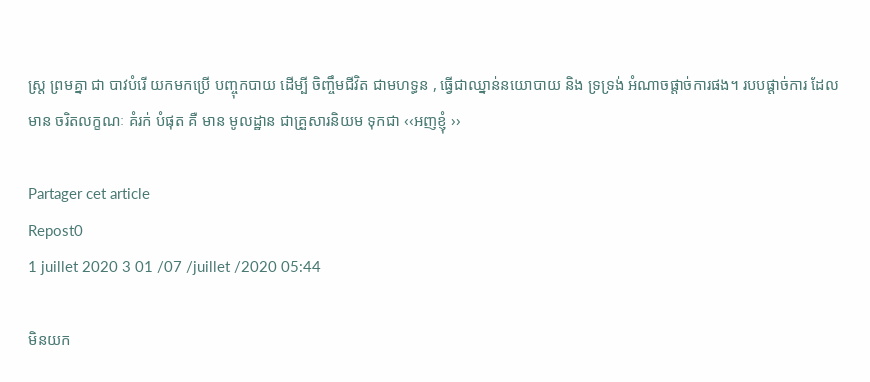ស្រ្ត ព្រមគ្នា ជា បាវបំរើ យកមកប្រើ បញ្ចុកបាយ ដើម្បី ចិញ្ចឹមជីវិត ជាមហទ្ធន , ធ្វើជាឈ្នាន់នយោបាយ និង ទ្រទ្រង់ អំណាចផ្តាច់ការផង។ របបផ្តាច់ការ ដែលមាន ចរិតលក្ខណៈ គំរក់ បំផុត គឺ មាន មូលដ្ឋាន ជាគ្រួសារនិយម ទុកជា ‹‹អញខ្ញុំ ››

Partager cet article
Repost0
1 juillet 2020 3 01 /07 /juillet /2020 05:44

មិនយក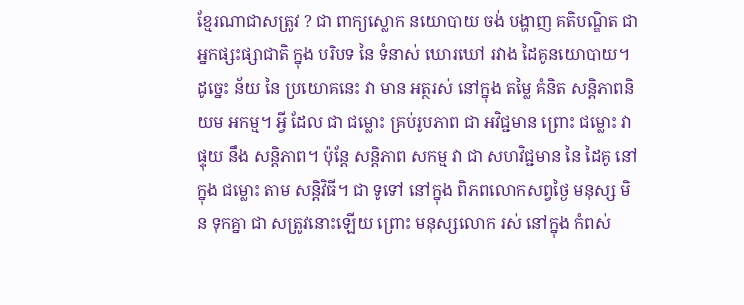ខ្មែរណាជាសត្រូវ ? ជា ពាក្យស្លោក នយោបាយ ចង់ បង្ហាញ គតិបណ្ឌិត ជា អ្នកផ្សះផ្សាជាតិ ក្នុង បរិបទ នៃ ទំនាស់ ឃោរឃៅ រវាង ដៃគូនយោបាយ។ ដូច្នេះ ន័យ នៃ ប្រយោគនេះ វា មាន អត្ថរស់ នៅក្នុង តម្លៃ គំនិត សន្តិភាពនិយម អកម្ម។ អ្វី ដែល ជា ជម្លោះ គ្រប់រូបភាព ជា អវិជ្ជមាន ព្រោះ ជម្លោះ វា ផ្ទុយ នឹង សន្តិភាព។ ប៉ុន្តែ សន្តិភាព សកម្ម វា ជា សហវិជ្ជមាន នៃ ដៃគូ នៅក្នុង ជម្លោះ តាម សន្តិវិធី។ ជា ទូទៅ នៅក្នុង ពិភពលោកសព្វថ្ងៃ មនុស្ស មិន ទុកគ្នា ជា សត្រូវនោះឡើយ ព្រោះ មនុស្សលោក រស់ នៅក្នុង កំពស់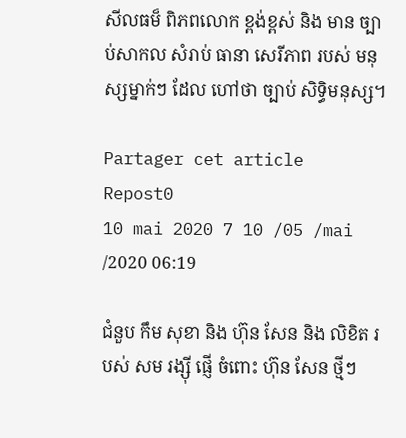សីលធម៏ ពិភពលោក ខ្ពង់ខ្ពស់ និង មាន ច្បាប់សាកល សំរាប់ ធានា សេរីភាព របស់ មនុស្សម្នាក់ៗ ដែល ហៅថា ច្បាប់ សិទ្ធិមនុស្ស។

Partager cet article
Repost0
10 mai 2020 7 10 /05 /mai /2020 06:19

ជំនួប កឹម សុខា និង ហ៊ុន សែន និង លិខិត របស់ សម រង្ស៊ី ផ្ញើ ចំពោះ ហ៊ុន សែន ថ្មីៗ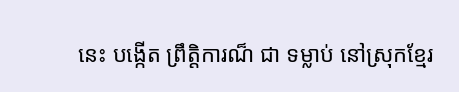នេះ បង្កើត ព្រឹត្តិការណ៏ ជា ទម្លាប់ នៅស្រុកខ្មែរ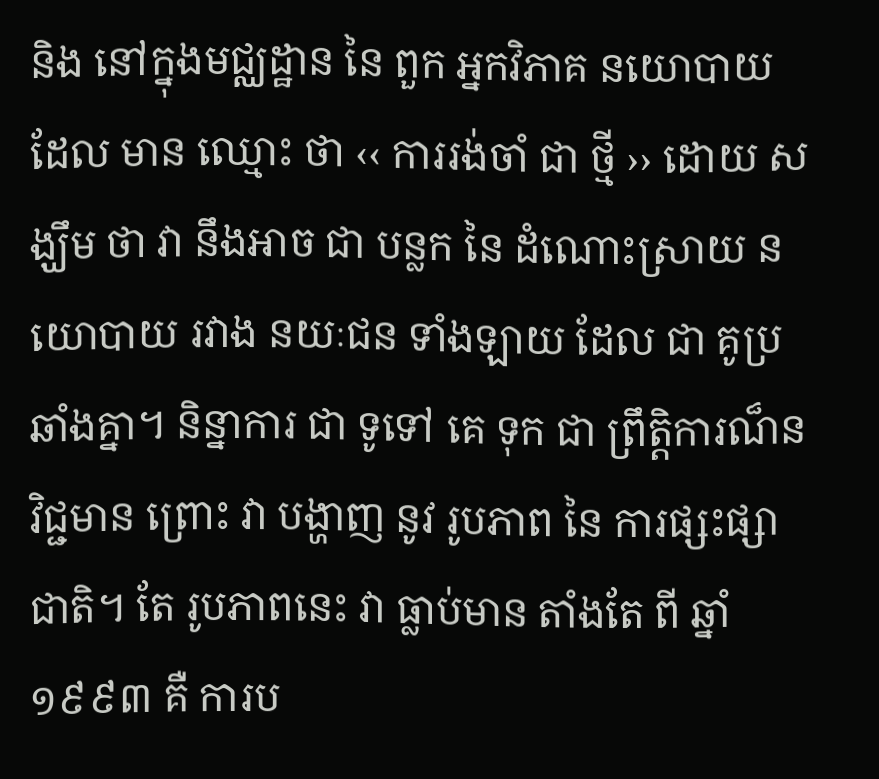និង នៅក្នុងមជ្ឈដ្ឋាន នៃ ពួក អ្នកវិភាគ នយោបាយ ដែល មាន ឈ្មោះ ថា ‹‹ ការរង់ចាំ ជា ថ្មី ›› ដោយ សង្ឃឹម ថា វា នឹងអាច ជា បន្លក នៃ ដំណោះស្រាយ នយោបាយ រវាង នយៈជន ទាំងឡាយ ដែល ជា គូប្រឆាំងគ្នា។ និន្នាការ ជា ទូទៅ គេ ទុក ជា ព្រឹត្តិការណ៏នវិជ្ជមាន ព្រោះ វា បង្ហាញ នូវ រូបភាព នៃ ការផ្សះផ្សាជាតិ។ តែ រូបភាពនេះ វា ធ្លាប់មាន តាំងតែ ពី ឆ្នាំ ១៩៩៣ គឺ ការប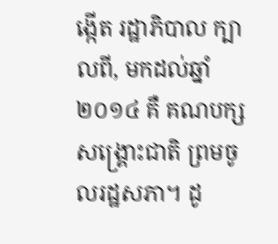ង្កើត រដ្ឋាភិបាល ក្បាលពី, មកដល់ឆ្នាំ ២០១៤ គឺ គណបក្ស សង្គ្រោះជាតិ ព្រមចូលរដ្ឋសភា។ ដូ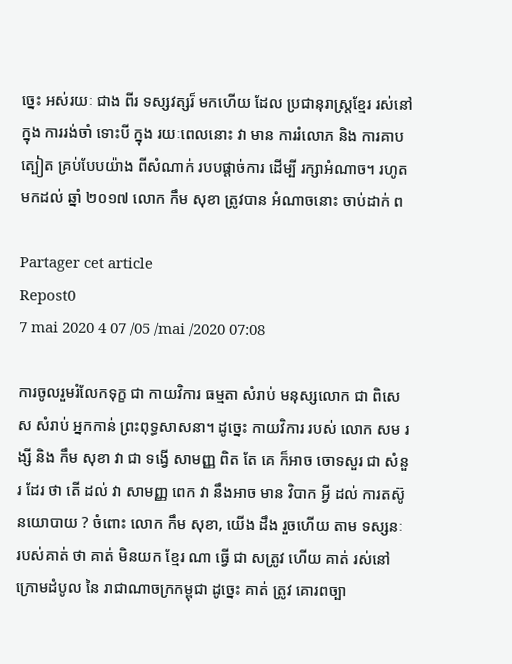ច្នេះ អស់រយៈ ជាង ពីរ ទស្សវត្សរ៏ មកហើយ ដែល ប្រជានុរាស្ត្រខ្មែរ រស់នៅ ក្នុង ការរង់ចាំ ទោះបី ក្នុង រយៈពេលនោះ វា មាន ការរំលោភ និង ការគាបត្បៀត គ្រប់បែបយ៉ាង ពីសំណាក់ របបផ្តាច់ការ ដើម្បី រក្សាអំណាច។ រហូត មកដល់ ឆ្នាំ ២០១៧ លោក កឹម សុខា ត្រូវបាន អំណាចនោះ ចាប់ដាក់ ព

Partager cet article
Repost0
7 mai 2020 4 07 /05 /mai /2020 07:08

ការចូលរួមរំលែកទុក្ខ ជា កាយវិការ ធម្មតា សំរាប់ មនុស្សលោក ជា ពិសេស សំរាប់ អ្នកកាន់ ព្រះពុទ្ធសាសនា។ ដូច្នេះ កាយវិការ របស់ លោក សម រង្សី និង កឹម សុខា វា ជា ទង្វើ សាមញ្ញ ពិត តែ គេ ក៏អាច ចោទសួរ ជា សំនួរ ដែរ ថា តើ ដល់ វា សាមញ្ញ ពេក វា នឹងអាច មាន វិបាក អ្វី ដល់ ការតស៊ូ នយោបាយ ? ចំពោះ លោក កឹម សុខា, យើង ដឹង រួចហើយ តាម ទស្សនៈ របស់គាត់ ថា គាត់ មិនយក ខ្មែរ ណា ធ្វើ ជា សត្រូវ ហើយ គាត់ រស់នៅ ក្រោមដំបូល នៃ រាជាណាចក្រកម្ពុជា ដូច្នេះ គាត់ ត្រូវ គោរពច្បា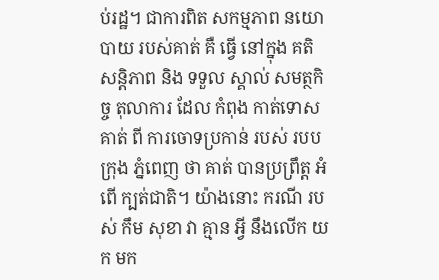ប់រដ្ឋ។ ជាការពិត សកម្មភាព នយោបាយ របស់គាត់ គឺ ធ្វើ នៅក្នុង គតិ សន្តិភាព និង ទទួល ស្គាល់ សមត្ថកិច្ច តុលាការ ដែល កំពុង កាត់ទោសគាត់ ពី ការចោទប្រកាន់ របស់ របប ក្រុង ភ្នំពេញ ថា គាត់ បានប្រព្រឹត្ត អំពើ ក្បត់ជាតិ។ យ៉ាងនោះ ករណី របស់ កឹម សុខា វា គ្មាន អ្វី នឹងលើក យក មក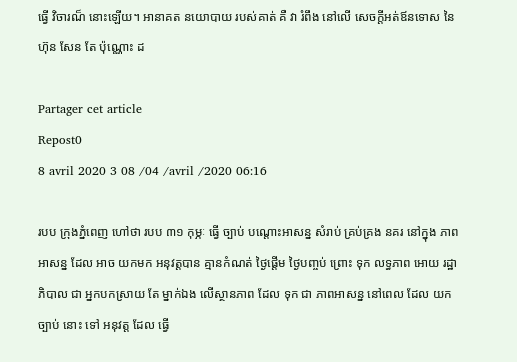ធ្វើ វិចារណ៏ នោះឡើយ។ អានាគត នយោបាយ របស់គាត់ គឺ វា រំពឹង នៅលើ សេចក្តីអត់ឪនទោស នៃ ហ៊ុន សែន តែ ប៉ុណ្ណោះ ដ

Partager cet article
Repost0
8 avril 2020 3 08 /04 /avril /2020 06:16

របប ក្រុងភ្នំពេញ ហៅថា របប ៣១ កុម្ភៈ ធ្វើ ច្បាប់ បណ្តោះអាសន្ន សំរាប់ គ្រប់គ្រង នគរ នៅក្នុង ភាពអាសន្ន ដែល អាច យកមក អនុវត្តបាន គ្មានកំណត់ ថ្ងៃផ្តើម ថ្ងៃបញ្ចប់ ព្រោះ ទុក លទ្ធភាព អោយ រដ្ឋាភិបាល ជា អ្នកបកស្រាយ តែ ម្នាក់ឯង លើស្ថានភាព ដែល ទុក ជា ភាពអាសន្ន នៅពេល ដែល យក ច្បាប់ នោះ ទៅ អនុវត្ត ដែល ធ្វើ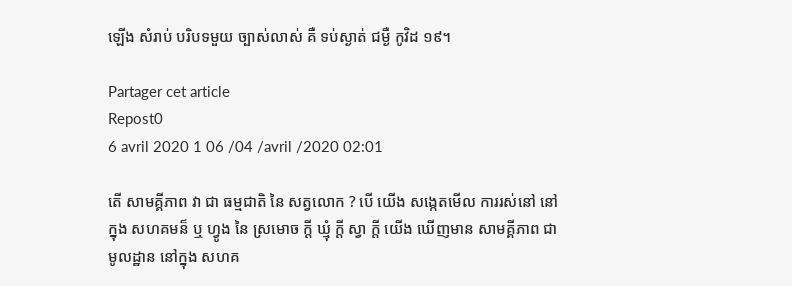ឡើង សំរាប់ បរិបទមួយ ច្បាស់លាស់ គឺ ទប់ស្ងាត់ ជម្ងឺ កូវិដ ១៩។

Partager cet article
Repost0
6 avril 2020 1 06 /04 /avril /2020 02:01

តើ សាមគ្គីភាព វា ជា ធម្មជាតិ នៃ សត្វលោក ? បើ យើង សង្កេតមើល ការរស់នៅ នៅក្នុង សហគមន៏ ឬ ហ្វូង នៃ ស្រមោច ក្តី ឃ្មុំ ក្តី ស្វា ក្តី យើង ឃើញមាន សាមគ្គីភាព ជា មូលដ្ឋាន នៅក្នុង សហគ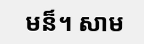មន៏។ សាម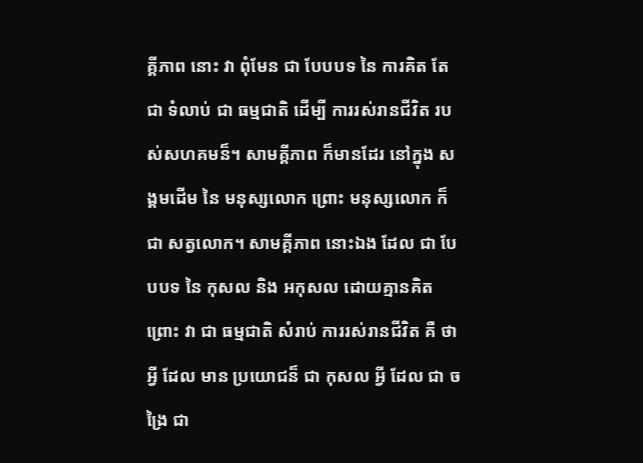គ្គីភាព នោះ វា ពុំមែន ជា បែបបទ នៃ ការគិត តែ ជា ទំលាប់ ជា ធម្មជាតិ ដើម្បី ការរស់រានជីវិត របស់សហគមន៏។ សាមគ្គីភាព ក៏មានដែរ នៅក្នុង សង្គមដើម នៃ មនុស្សលោក ព្រោះ មនុស្សលោក ក៏ជា សត្វលោក។ សាមគ្គីភាព នោះឯង ដែល ជា បែបបទ នៃ កុសល និង អកុសល ដោយគ្មានគិត ព្រោះ វា ជា ធម្មជាតិ សំរាប់ ការរស់រានជីវិត គឺ ថា អ្វី ដែល មាន ប្រយោជន៏ ជា កុសល អ្វី ដែល ជា ចង្រៃ ជា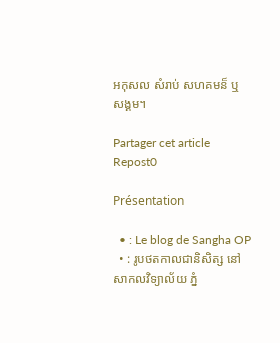អកុសល សំរាប់ សហគមន៏ ឬ សង្គម។

Partager cet article
Repost0

Présentation

  • : Le blog de Sangha OP
  • : រូបថតកាលជានិសិត្ស នៅសាកលវិទ្យាល័យ ភ្នំ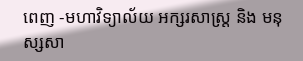ពេញ -មហាវិទ្យាល័យ អក្សរសាស្ត្រ និង មនុស្សសា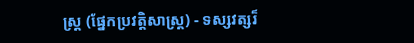ស្ត្រ (ផ្នែកប្រវត្តិសាស្ត្រ) - ទស្សវត្សរ៏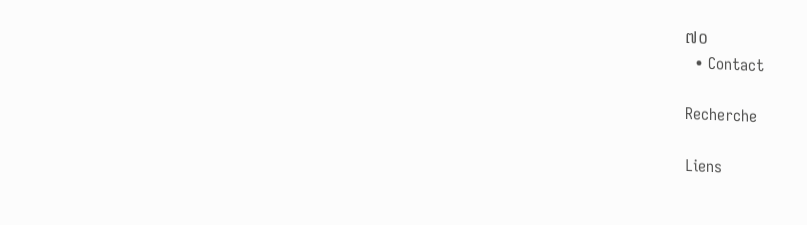៧០
  • Contact

Recherche

Liens